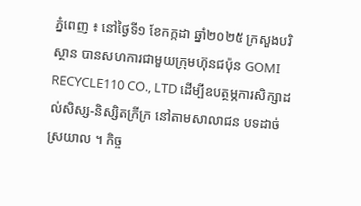ភ្នំពេញ ៖ នៅថ្ងៃទី១ ខែកក្កដា ឆ្នាំ២០២៥ ក្រសួងបរិស្ថាន បានសហការជាមួយក្រុមហ៊ុនជប៉ុន GOMI RECYCLE110 CO., LTD ដើម្បីឧបត្ថម្ភការសិក្សាដល់សិស្ស-និស្សិតក្រីក្រ នៅតាមសាលាជន បទដាច់ស្រយាល ។ កិច្ច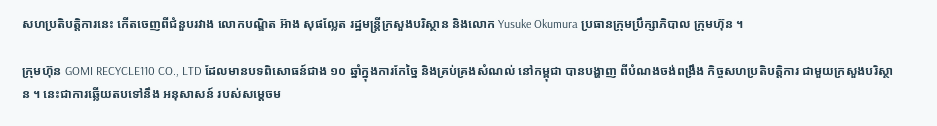សហប្រតិបត្តិការនេះ កើតចេញពីជំនួបរវាង លោកបណ្ឌិត អ៊ាង សុផល្លែត រដ្ឋមន្ត្រីក្រសួងបរិស្ថាន និងលោក Yusuke Okumura ប្រធានក្រុមប្រឹក្សាភិបាល ក្រុមហ៊ុន ។

ក្រុមហ៊ុន GOMI RECYCLE110 CO., LTD ដែលមានបទពិសោធន៍ជាង ១០ ឆ្នាំក្នុងការកែច្នៃ និងគ្រប់គ្រងសំណល់ នៅកម្ពុជា បានបង្ហាញ ពីបំណងចង់ពង្រឹង កិច្ចសហប្រតិបត្តិការ ជាមួយក្រសួងបរិស្ថាន ។ នេះជាការឆ្លើយតបទៅនឹង អនុសាសន៍ របស់សម្ដេចម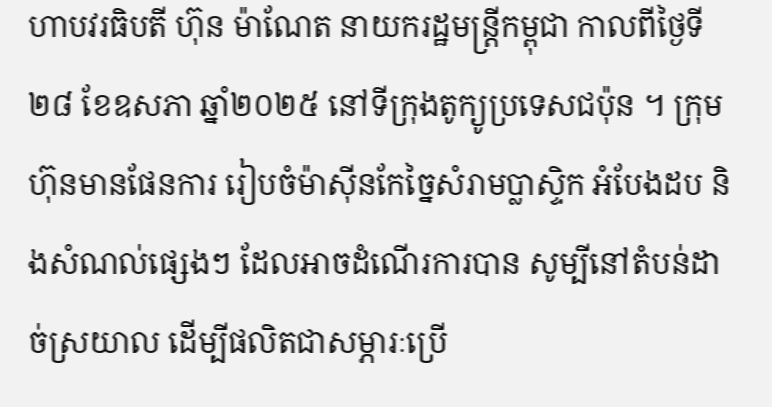ហាបវរធិបតី ហ៊ុន ម៉ាណែត នាយករដ្ឋមន្ត្រីកម្ពុជា កាលពីថ្ងៃទី២៨ ខែឧសភា ឆ្នាំ២០២៥ នៅទីក្រុងតូក្យូប្រទេសជប៉ុន ។ ក្រុមហ៊ុនមានផែនការ រៀបចំម៉ាស៊ីនកែច្នៃសំរាមប្លាស្ទិក អំបែងដប និងសំណល់ផ្សេងៗ ដែលអាចដំណើរការបាន សូម្បីនៅតំបន់ដាច់ស្រយាល ដើម្បីផលិតជាសម្ភារៈប្រើ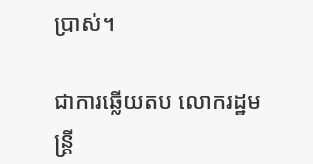ប្រាស់។

ជាការឆ្លើយតប លោករដ្ឋមន្ត្រី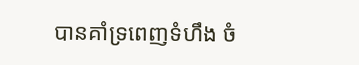បានគាំទ្រពេញទំហឹង ចំ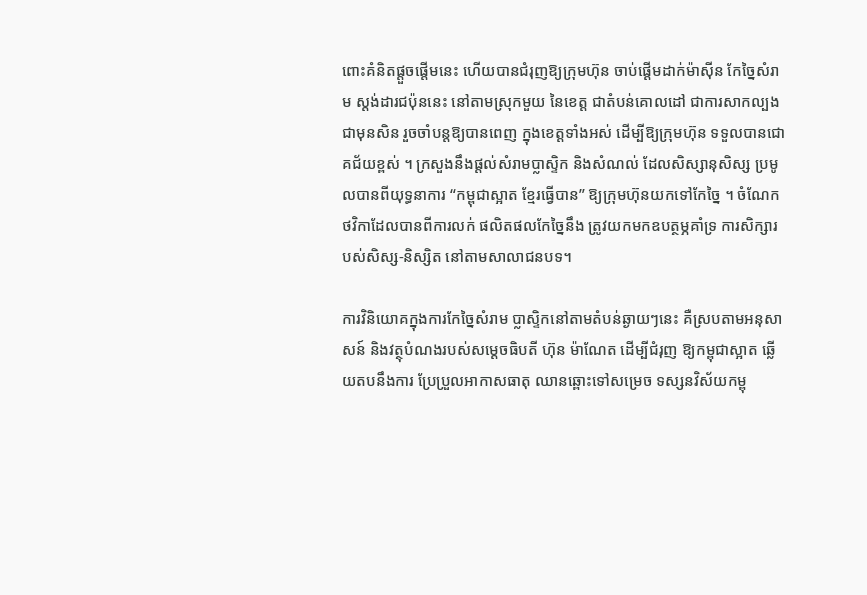ពោះគំនិតផ្តួចផ្តើមនេះ ហើយបានជំរុញឱ្យក្រុមហ៊ុន ចាប់ផ្ដើមដាក់ម៉ាស៊ីន កែច្នៃសំរាម ស្តង់ដារជប៉ុននេះ នៅតាមស្រុកមួយ នៃខេត្ត ជាតំបន់គោលដៅ ជាការសាកល្បង ជាមុនសិន រួចចាំបន្តឱ្យបានពេញ ក្នុងខេត្តទាំងអស់ ដើម្បីឱ្យក្រុមហ៊ុន ទទួលបានជោគជ័យខ្ពស់ ។ ក្រសួងនឹងផ្តល់សំរាមប្លាស្ទិក និងសំណល់ ដែលសិស្សានុសិស្ស ប្រមូលបានពីយុទ្ធនាការ “កម្ពុជាស្អាត ខ្មែរធ្វើបាន” ឱ្យក្រុមហ៊ុនយកទៅកែច្នៃ ។ ចំណែកថវិកាដែលបានពីការលក់ ផលិតផលកែច្នៃនឹង ត្រូវយកមកឧបត្ថម្ភគាំទ្រ ការសិក្សារបស់សិស្ស-និស្សិត នៅតាមសាលាជនបទ។

ការវិនិយោគក្នុងការកែច្នៃសំរាម ប្លាស្ទិកនៅតាមតំបន់ឆ្ងាយៗនេះ គឺស្របតាមអនុសាសន៍ និងវត្ថុបំណងរបស់សម្ដេចធិបតី ហ៊ុន ម៉ាណែត ដើម្បីជំរុញ ឱ្យកម្ពុជាស្អាត ឆ្លើយតបនឹងការ ប្រែប្រួលអាកាសធាតុ ឈានឆ្ពោះទៅសម្រេច ទស្សនវិស័យកម្ពុ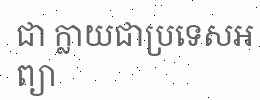ជា ក្លាយជាប្រទេសអព្យា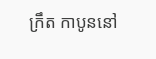ក្រឹត កាបូននៅ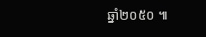ឆ្នាំ២០៥០ ៕